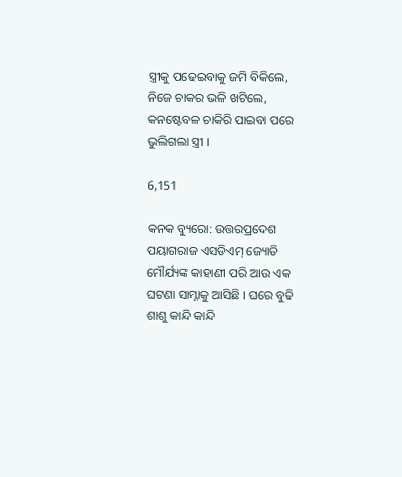ସ୍ତ୍ରୀକୁ ପଢେଇବାକୁ ଜମି ବିକିଲେ, ନିଜେ ଚାକର ଭଳି ଖଟିଲେ, କନଷ୍ଟେବଳ ଚାକିରି ପାଇବା ପରେ ଭୁଲିଗଲା ସ୍ତ୍ରୀ ।

6,151

କନକ ବ୍ୟୁରୋ: ଉତ୍ତରପ୍ରଦେଶ ପୟାଗରାଜ ଏସଡିଏମ୍ ଜ୍ୟୋତି ମୌର୍ଯ୍ୟଙ୍କ କାହାଣୀ ପରି ଆଉ ଏକ ଘଟଣା ସାମ୍ନାକୁ ଆସିଛି । ଘରେ ବୁଢି ଶାଶୁ କାନ୍ଦି କାନ୍ଦି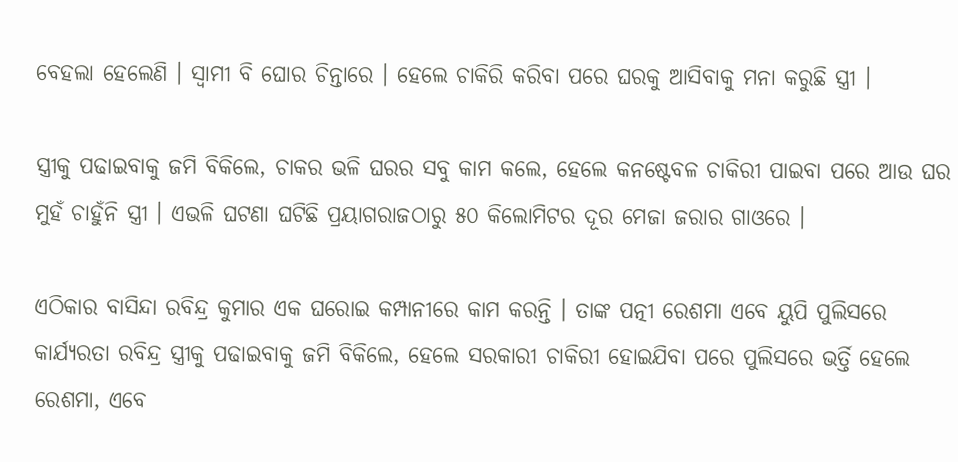ବେହଲା ହେଲେଣି । ସ୍ୱାମୀ ବି ଘୋର ଚିନ୍ତାରେ । ହେଲେ ଚାକିରି କରିବା ପରେ ଘରକୁ ଆସିବାକୁ ମନା କରୁଛି ସ୍ତ୍ରୀ ।

ସ୍ତ୍ରୀକୁ ପଢାଇବାକୁ ଜମି ବିକିଲେ, ଚାକର ଭଳି ଘରର ସବୁ କାମ କଲେ, ହେଲେ କନଷ୍ଟେବଳ ଚାକିରୀ ପାଇବା ପରେ ଆଉ ଘର ମୁହଁ ଚାହୁଁନି ସ୍ତ୍ରୀ । ଏଭଳି ଘଟଣା ଘଟିଛି ପ୍ରୟାଗରାଜଠାରୁ ୫୦ କିଲୋମିଟର ଦୂର ମେଜା ଜରାର ଗାଓରେ ।

ଏଠିକାର ବାସିନ୍ଦା ରବିନ୍ଦ୍ର କୁମାର ଏକ ଘରୋଇ କମ୍ପାନୀରେ କାମ କରନ୍ତି । ତାଙ୍କ ପତ୍ନୀ ରେଶମା ଏବେ ୟୁପି ପୁଲିସରେ କାର୍ଯ୍ୟରତା ରବିନ୍ଦ୍ର ସ୍ତ୍ରୀକୁ ପଢାଇବାକୁ ଜମି ବିକିଲେ, ହେଲେ ସରକାରୀ ଚାକିରୀ ହୋଇଯିବା ପରେ ପୁଲିସରେ ଭର୍ତ୍ତି ହେଲେ ରେଶମା, ଏବେ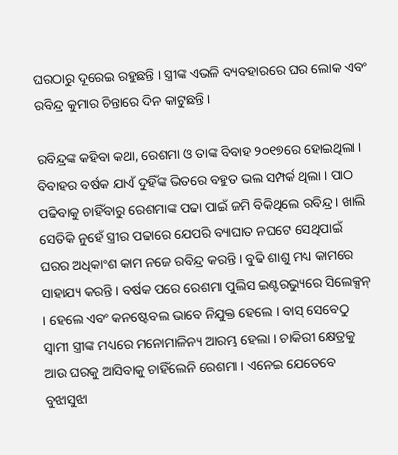ଘରଠାରୁ ଦୂରେଇ ରହୁଛନ୍ତି । ସ୍ତ୍ରୀଙ୍କ ଏଭଳି ବ୍ୟବହାରରେ ଘର ଲୋକ ଏବଂ ରବିନ୍ଦ୍ର କୁମାର ଚିନ୍ତାରେ ଦିନ କାଟୁଛନ୍ତି ।

ରବିନ୍ଦ୍ରଙ୍କ କହିବା କଥା, ରେଶମା ଓ ତାଙ୍କ ବିବାହ ୨୦୧୭ରେ ହୋଇଥିଲା । ବିବାହର ବର୍ଷକ ଯାଏଁ ଦୁହିଁଙ୍କ ଭିତରେ ବହୁତ ଭଲ ସମ୍ପର୍କ ଥିଲା । ପାଠ ପଢିବାକୁ ଚାହିଁବାରୁ ରେଶମାଙ୍କ ପଢା ପାଇଁ ଜମି ବିକିଥିଲେ ରବିନ୍ଦ୍ର । ଖାଲି ସେତିକି ନୁହେଁ ସ୍ତ୍ରୀର ପଢାରେ ଯେପରି ବ୍ୟାଘାତ ନଘଟେ ସେଥିପାଇଁ ଘରର ଅଧିକାଂଶ କାମ ନଜେ ରବିନ୍ଦ୍ର କରନ୍ତି । ବୁଢି ଶାଶୁ ମଧ୍ୟ କାମରେ ସାହାଯ୍ୟ କରନ୍ତି । ବର୍ଷକ ପରେ ରେଶମା ପୁଲିସ ଇଣ୍ଟରଭ୍ୟୁରେ ସିଲେକ୍ସନ୍ । ହେଲେ ଏବଂ କନଷ୍ଟେବଲ ଭାବେ ନିଯୁକ୍ତ ହେଲେ । ବାସ୍ ସେବେଠୁ ସ୍ୱାମୀ ସ୍ତ୍ରୀଙ୍କ ମଧ୍ୟରେ ମନୋମାଳିନ୍ୟ ଆରମ୍ଭ ହେଲା । ଚାକିରୀ କ୍ଷେତ୍ରକୁ ଆଉ ଘରକୁ ଆସିବାକୁ ଚାହିଁଲେନି ରେଶମା । ଏନେଇ ଯେତେବେ ବୁଝାସୁଝା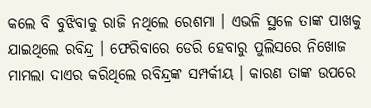କଲେ ବି ବୁଝିବାକୁ ରାଜି ନଥିଲେ ରେଶମା । ଏଭଳି ସ୍ଥଳେ ତାଙ୍କ ପାଖକୁ ଯାଇଥିଲେ ରବିନ୍ଦ୍ର । ଫେରିବାରେ ଡେରି ହେବାରୁ ପୁଲିସରେ ନିଖୋଜ ମାମଲା ଦାଏର କରିଥିଲେ ରବିନ୍ଦ୍ରଙ୍କ ସମ୍ପର୍କୀୟ । କାରଣ ତାଙ୍କ ଉପରେ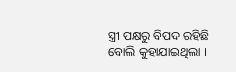ସ୍ତ୍ରୀ ପକ୍ଷରୁ ବିପଦ ରହିଛି ବୋଲି କୁହାଯାଇଥିଲା ।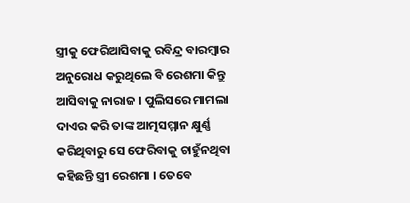ସ୍ତ୍ରୀକୁ ଫେରିଆସିବାକୁ ରବିନ୍ଦ୍ର ବାରମ୍ବାର ଅନୁରୋଧ କରୁଥିଲେ ବି ରେଶମା କିନ୍ତୁ ଆସିବାକୁ ନାରାଜ । ପୁଲିସରେ ମାମଲା ଦାଏର କରି ତାଙ୍କ ଆତ୍ମସମ୍ମାନ କ୍ଷୁର୍ଣ୍ଣ କରିଥିବାରୁ ସେ ଫେରିବାକୁ ଚାହୁଁନଥିବା କହିଛନ୍ତି ସ୍ତ୍ରୀ ରେଶମା । ତେବେ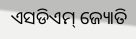ଏସଡିଏମ୍ ଜ୍ୟୋତି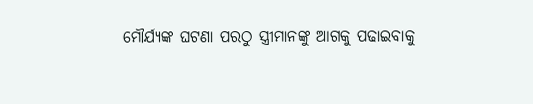ମୌର୍ଯ୍ୟଙ୍କ ଘଟଣା ପରଠୁ ସ୍ତ୍ରୀମାନଙ୍କୁ ଆଗକୁ ପଢାଇବାକୁ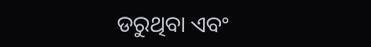ଡରୁଥିବା ଏବଂ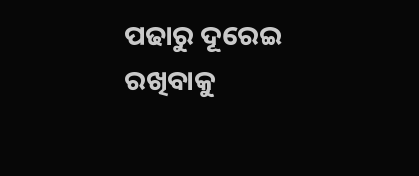ପଢାରୁ ଦୂରେଇ ରଖିବାକୁ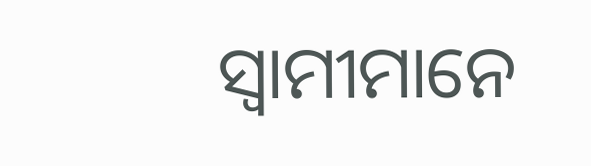ସ୍ୱାମୀମାନେ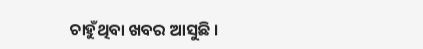ଚାହୁଁଥିବା ଖବର ଆସୁଛି ।